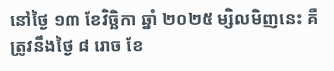នៅថ្ងៃ ១៣ ខែវិច្ឆិកា ឆ្នាំ ២០២៥ ម្សិលមិញនេះ គឺត្រូវនឹងថ្ងៃ ៨ រោច ខែ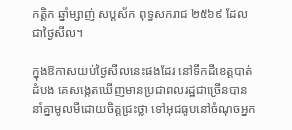កត្តិក ឆ្នាំម្សាញ់ សប្តស័ក ពុទ្ធសករាជ ២៥៦៩ ដែលជាថ្ងៃសីល។

ក្នុងឱកាសយប់ថ្ងៃសីលនេះផងដែរ នៅទឹកដីខេត្តបាត់ដំបង គេសង្កេតឃើញមានប្រជាពលរដ្ឋជាច្រើនបាននាំគ្នាមូលមីដោយចិត្តជ្រះថ្លា ទៅអុជធូបនៅចំណុចអ្នក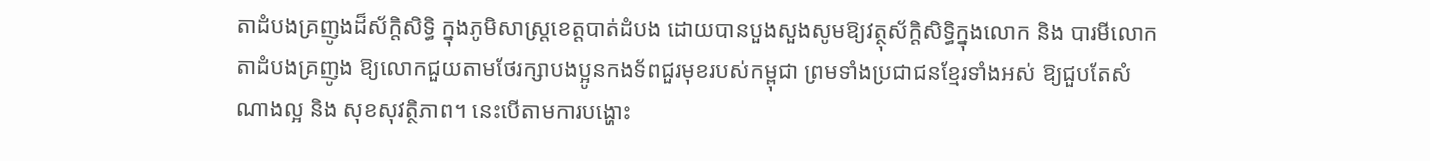តាដំបងគ្រញូងដ៏ស័ក្តិសិទ្ធិ ក្នុងភូមិសាស្ត្រខេត្តបាត់ដំបង ដោយបានបួងសួងសូមឱ្យវត្ថុស័ក្តិសិទ្ធិក្នុងលោក និង បារមីលោកតាដំបងគ្រញូង ឱ្យលោកជួយតាមថែរក្សាបងប្អូនកងទ័ពជួរមុខរបស់កម្ពុជា ព្រមទាំងប្រជាជនខ្មែរទាំងអស់ ឱ្យជួបតែសំណាងល្អ និង សុខសុវត្ថិភាព។ នេះបើតាមការបង្ហោះ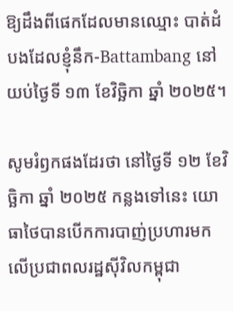ឱ្យដឹងពីផេកដែលមានឈ្មោះ បាត់ដំបងដែលខ្ញុំនឹក-Battambang នៅយប់ថ្ងៃទី ១៣ ខែវិច្ឆិកា ឆ្នាំ ២០២៥។

សូមរំឭកផងដែរថា នៅថ្ងៃទី ១២ ខែវិច្ឆិកា ឆ្នាំ ២០២៥ កន្លងទៅនេះ យោធាថៃបានបើកការបាញ់ប្រហារមកលើប្រជាពលរដ្ឋស៊ីវិលកម្ពុជា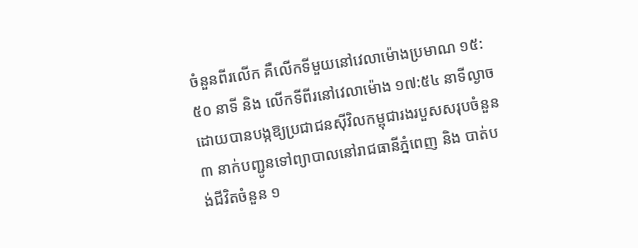ចំនួនពីរលើក គឺលើកទីមួយនៅវេលាម៉ោងប្រមាណ ១៥:៥០ នាទី និង លើកទីពីរនៅវេលាម៉ោង ១៧:៥៤ នាទីល្ងាច ដោយបានបង្កឱ្យប្រជាជនស៊ីវិលកម្ពុជារងរបួសសរុបចំនួន ៣ នាក់បញ្ជូនទៅព្យាបាលនៅរាជធានីភ្នំពេញ និង បាត់បង់ជីវិតចំនួន ១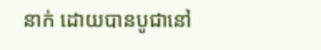នាក់ ដោយបានបូជានៅ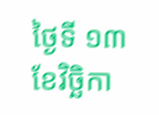ថ្ងៃទី ១៣ ខែវិច្ឆិកា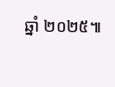ឆ្នាំ ២០២៥៕